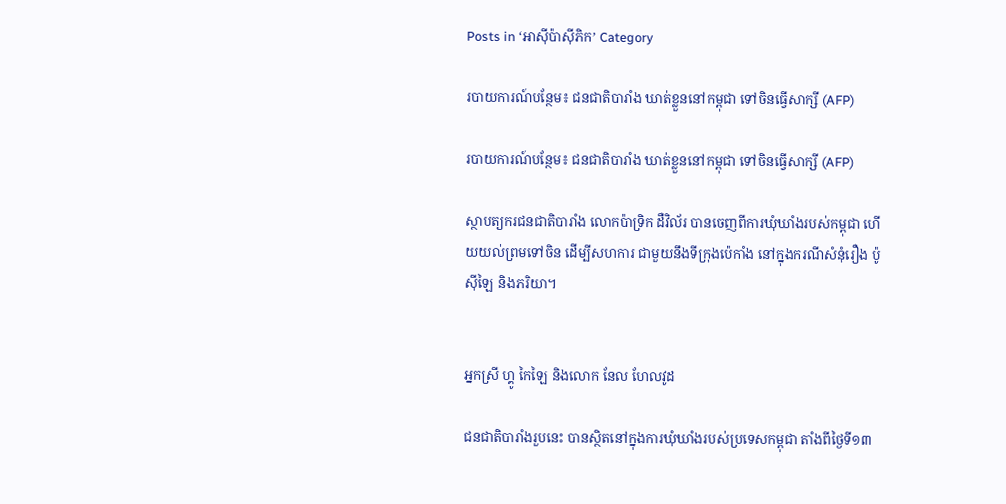Posts in ‘អាស៊ីប៉ាស៊ីភិក’ Category

របាយការណ៍បន្ថែម៖ ជនជាតិបារាំង ឃាត់ខ្លួននៅកម្ពុជា ទៅចិនធ្វើសាក្សី (AFP)

របាយការណ៍បន្ថែម៖ ជនជាតិបារាំង ឃាត់ខ្លួននៅកម្ពុជា ទៅចិនធ្វើសាក្សី (AFP)

ស្ថាបត្យករជនជាតិបារាំង លោកប៉ាទ្រិក ដឺវិល័រ បានចេញពីការឃុំឃាំងរបស់កម្ពុជា ហើយយល់ព្រមទៅចិន ដើម្បីសហការ ជាមួយនឹងទីក្រុងប៉េកាំង នៅក្នុងករណីសំនុំរឿង ប៉ូ ស៊ីឡៃ និងភរិយា។


អ្នកស្រី ហ្គូ កៃឡៃ និងលោក នែល ហែលវូដ

ជនជាតិបារាំងរួបនេះ បានស្ថិតនៅក្នុងការឃុំឃាំងរបស់ប្រទេសកម្ពុជា តាំងពីថ្ងៃទី១៣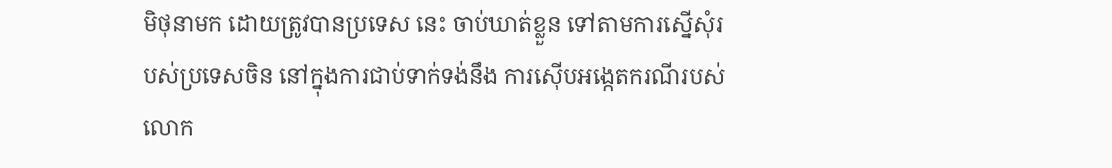មិថុនាមក ដោយត្រូវបានប្រទេស នេះ ចាប់ឃាត់ខ្លួន ទៅតាមការស្នើសុំរបស់ប្រទេសចិន នៅក្នុងការជាប់ទាក់ទង់នឹង ការស៊ើបអង្កេតករណីរបស់ លោក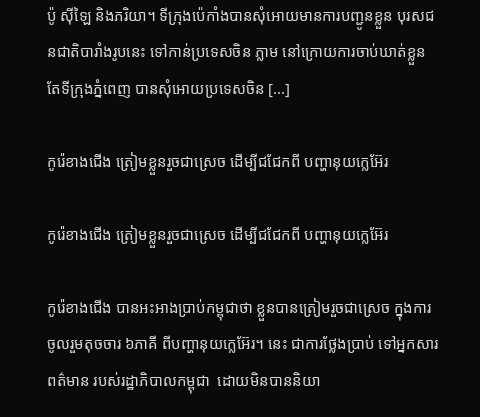ប៉ូ ស៊ីឡៃ និងភរិយា។ ទីក្រុងប៉េកាំងបានសុំអោយមានការបញ្ជូនខ្លួន បុរសជនជាតិបារាំងរូបនេះ ទៅកាន់ប្រទេសចិន ភ្លាម នៅក្រោយការចាប់ឃាត់ខ្លួន តែទីក្រុងភ្នំពេញ បានសុំអោយប្រទេសចិន [...]

កូរ៉េខាងជើង ត្រៀមខ្លួនរួចជាស្រេច ដើម្បីជជែកពី បញ្ហានុយក្លេអ៊ែរ

កូរ៉េខាងជើង ត្រៀមខ្លួនរួចជាស្រេច ដើម្បីជជែកពី បញ្ហានុយក្លេអ៊ែរ

កូរ៉េខាងជើង បានអះអាងប្រាប់កម្ពុជាថា ខ្លួនបានត្រៀមរួចជាស្រេច ក្នុងការចូលរួមតុចចារ ៦ភាគី ពីបញ្ហានុយក្លេអ៊ែរ។ នេះ ជាការថ្លែងប្រាប់ ទៅអ្នកសារពត៌មាន របស់រដ្ឋាភិបាលកម្ពុជា  ដោយមិនបាននិយា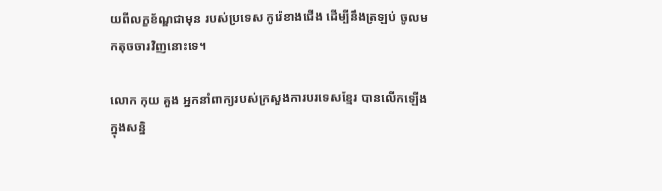យពីលក្ខខ័ណ្ឌជាមុន របស់ប្រទេស កូរ៉េខាងជើង ដើម្បីនឹងត្រឡប់ ចូលមកតុចចារវិញនោះទេ។

លោក កុយ គួង អ្នកនាំពាក្យរបស់ក្រសួងការបរទេសខ្មែរ បានលើកឡើងក្នុងសន្និ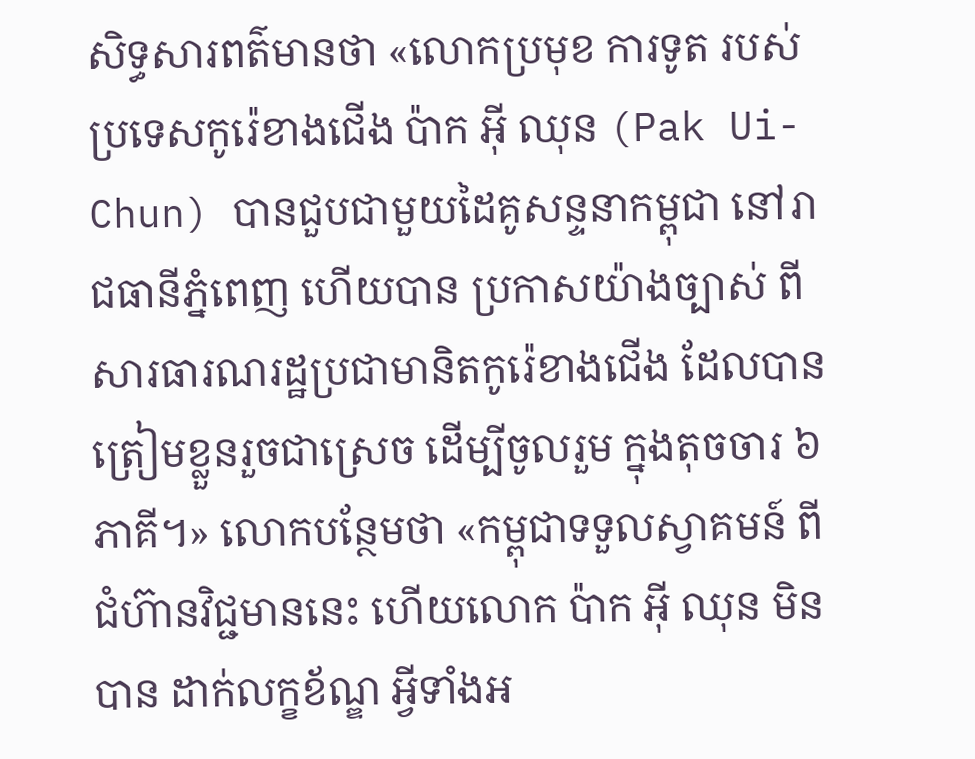សិទ្ធសារពត៌មានថា «លោកប្រមុខ ការទូត របស់ប្រទេសកូរ៉េខាងជើង ប៉ាក អ៊ី ឈុន (Pak Ui-Chun) បានជួបជាមួយដៃគូសន្ទនាកម្ពុជា នៅរាជធានីភ្នំពេញ ហើយបាន ប្រកាសយ៉ាងច្បាស់ ពីសារធារណរដ្ឋប្រជាមានិតកូរ៉េខាងជើង ដែលបានត្រៀមខ្លួនរួចជាស្រេច ដើម្បីចូលរួម ក្នុងតុចចារ ៦ភាគី។» លោកបន្ថែមថា «កម្ពុជាទទួលស្វាគមន៍ ពីជំហ៊ានវិជ្ជមាននេះ ហើយលោក ប៉ាក អ៊ី ឈុន មិនបាន ដាក់លក្ខខ័ណ្ឌ អ្វីទាំងអ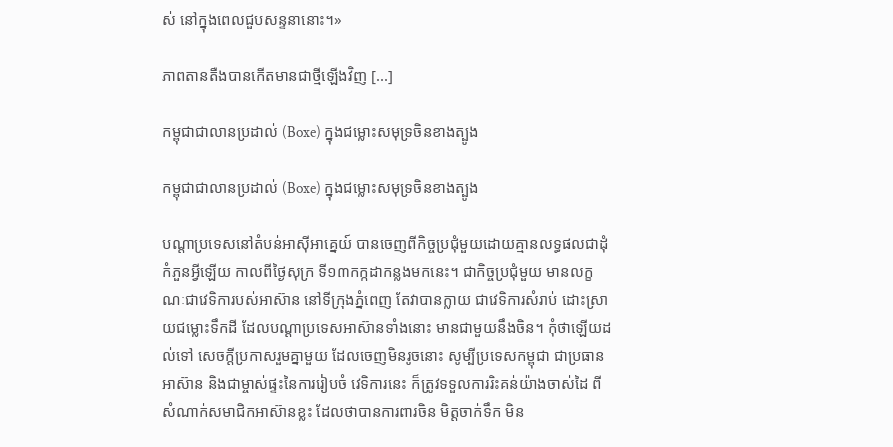ស់ នៅក្នុងពេលជួបសន្ទនានោះ។»

ភាពតានតឺងបានកើតមានជាថ្មីឡើងវិញ [...]

កម្ពុជាជាលានប្រដាល់ (Boxe) ក្នុងជម្លោះសមុទ្រចិនខាងត្បូង

កម្ពុជាជាលានប្រដាល់ (Boxe) ក្នុងជម្លោះសមុទ្រចិនខាងត្បូង

បណ្ដាប្រទេសនៅតំបន់អាស៊ីអាគ្នេយ៍ បានចេញពីកិច្ចប្រជុំមួយដោយគ្មានលទ្ធផលជាដុំកំភួនអ្វីឡើយ កាលពីថ្ងៃសុក្រ ទី១៣កក្កដាកន្លងមកនេះ។ ជាកិច្ចប្រជុំមួយ មានលក្ខណៈជាវេទិការបស់អាស៊ាន នៅទីក្រុងភ្នំពេញ តែវាបានក្លាយ ជាវេទិការសំរាប់ ដោះស្រាយជម្លោះទឹកដី ដែលបណ្ដាប្រទេសអាស៊ានទាំងនោះ មានជាមួយនឹងចិន។ កុំថាឡើយដល់ទៅ សេចក្ដីប្រកាសរួមគ្នាមួយ ដែលចេញមិនរូចនោះ សូម្បីប្រទេសកម្ពុជា ជាប្រធានអាស៊ាន និងជាម្ចាស់ផ្ទះនៃការរៀបចំ វេទិការនេះ ក៏ត្រូវទទួលការរិះគន់យ៉ាងចាស់ដៃ ពីសំណាក់សមាជិកអាស៊ានខ្លះ ដែលថាបានការពារចិន មិត្តចាក់ទឹក មិន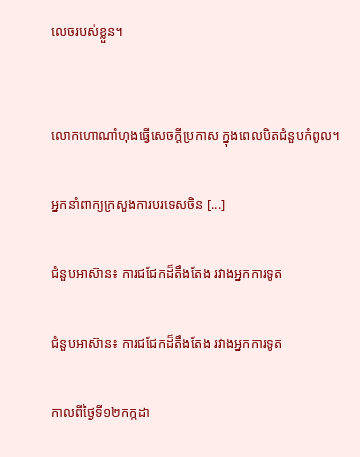លេចរបស់ខ្លួន។


លោកហោណាំហុងធ្វើសេចក្ដីប្រកាស ក្នុងពេលបិតជំនួបកំពូល។

អ្នកនាំពាក្យក្រសួងការបរទេសចិន [...]

ជំនួបអាស៊ាន៖ ការជជែកដ៏តឹងតែង រវាងអ្នកការទូត

ជំនួបអាស៊ាន៖ ការជជែកដ៏តឹងតែង រវាងអ្នកការទូត

កាលពីថ្ងៃទី១២កក្កដា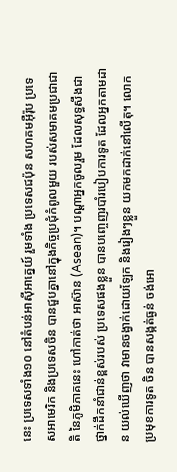នេះ ប្រទេសទាំង១០ នៅតំបន់អាស៊ីអាគ្នេយ៍ រួមទាំង ប្រទេសជប៉ុន សហគមអ៊ឺរ៉ុប ប្រទេសអាមេរិក និងប្រទេសចិន បានជួបគ្នានៅក្នុងកិច្ចប្រជុំកំពូលមួយ របស់សមាគមប្រជាជាតិ នៃភូមិភាគនេះ ហៅកាត់ថា អាស៊ាន (Asean)។ បណ្ដាអ្នកចូលរួម ដែលសុទ្ធសឹងជាថ្នាក់ដឹកនាំជាន់ខ្ពស់របស់ ប្រទេសផងខ្លួន បានបញ្ចេញរបាំរបៀបការទូត ដែលអ្នកតាមដាន យល់ឃើញថា វាមានចង្វាក់ដោយឡែក និងរៀងៗខ្លួន យកមកដាក់នៅលើតុ។ លោកប្រមុខការទូត ចិន បានសង្កត់ធ្ងន់ ចង់អោ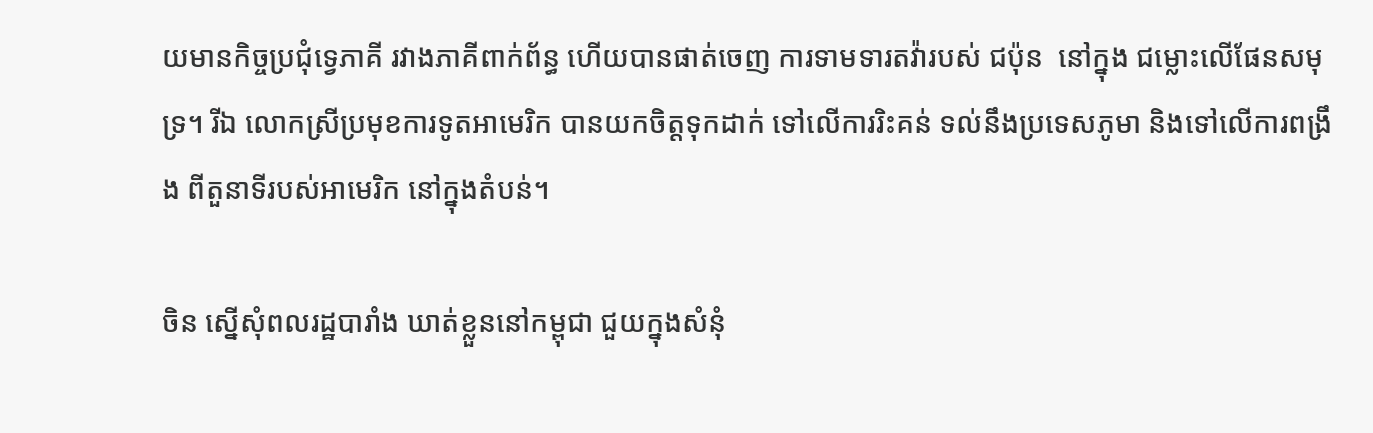យមានកិច្ចប្រជុំទ្វេភាគី រវាងភាគីពាក់ព័ន្ធ ហើយបានផាត់ចេញ ការទាមទារតវ៉ារបស់ ជប៉ុន  នៅក្នុង ជម្លោះលើផែនសមុទ្រ។ រីឯ លោកស្រីប្រមុខការទូតអាមេរិក បានយកចិត្តទុកដាក់ ទៅលើការរិះគន់ ទល់នឹងប្រទេសភូមា និងទៅលើការពង្រឹង ពីតួនាទីរបស់អាមេរិក នៅក្នុងតំបន់។

ចិន ស្នើសុំពលរដ្ឋបារាំង ឃាត់ខ្លួននៅកម្ពុជា ជួយក្នុងសំនុំ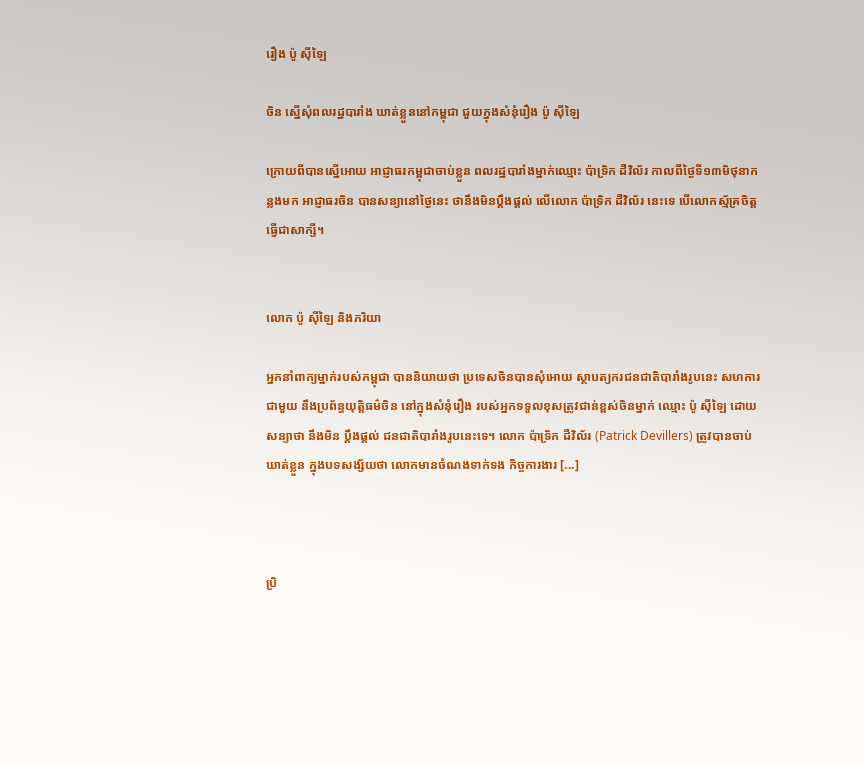រឿង ប៉ូ ស៊ីឡៃ

ចិន ស្នើសុំពលរដ្ឋបារាំង ឃាត់ខ្លួននៅកម្ពុជា ជួយក្នុងសំនុំរឿង ប៉ូ ស៊ីឡៃ

ក្រោយពីបានស្នើអោយ អាជ្ញាធរកម្ពុជាចាប់ខ្លួន ពលរដ្ឋបារាំងម្នាក់ឈ្មោះ ប៉ាទ្រិក ដឺវិល័រ កាលពីថ្ងៃទី១៣មិថុនាកន្លងមក អាជ្ញាធរចិន បានសន្យានៅថ្ងៃនេះ ថានឹងមិនប្ដឹងផ្ដល់ លើលោក ប៉ាទ្រិក ដឺវិល័រ នេះទេ បើលោកស្ម័គ្រចិត្ត ធ្វើជាសាក្សី។


លោក ប៉ូ ស៊ីឡៃ និងភរិយា

អ្នកនាំពាក្យម្នាក់របស់កម្ពុជា បាននិយាយថា ប្រទេសចិនបានសុំអោយ ស្ថាបត្យករជនជាតិបារាំងរូបនេះ សហការជាមួយ នឹងប្រព័ន្ធយុត្តិធម៌ចិន នៅក្នុងសំនុំរឿង របស់អ្នកទទួលខុសត្រូវជាន់ខ្ពស់ចិនម្នាក់ ឈ្មោះ ប៉ូ ស៊ីឡៃ ដោយសន្យាថា នឹងមិន ប្ដឹងផ្ដល់ ជនជាតិបារាំងរូបនេះទេ។ លោក ប៉ាទ្រិក ដឺវិល័រ (Patrick Devillers) ត្រូវបានចាប់ឃាត់ខ្លួន ក្នុងបទសង្ស័យថា លោកមានចំណងទាក់ទង កិច្ចការងារ [...]



ប្រិ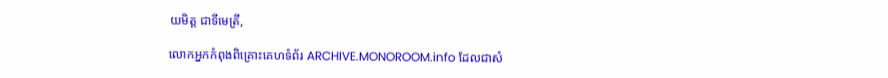យមិត្ត ជាទីមេត្រី,

លោកអ្នកកំពុងពិគ្រោះគេហទំព័រ ARCHIVE.MONOROOM.info ដែលជាសំ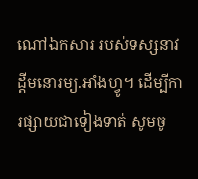ណៅឯកសារ របស់ទស្សនាវដ្ដីមនោរម្យ.អាំងហ្វូ។ ដើម្បីការផ្សាយជាទៀងទាត់ សូមចូ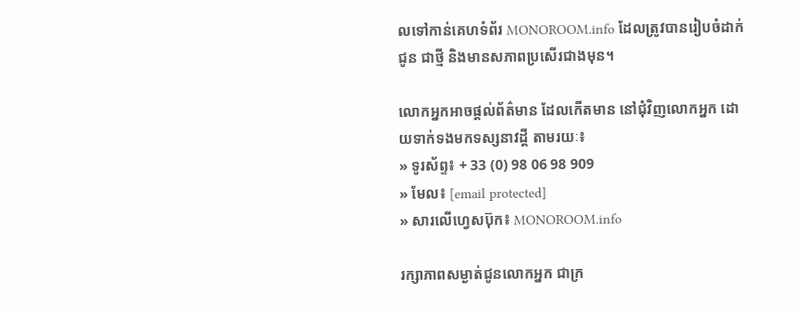លទៅកាន់គេហទំព័រ MONOROOM.info ដែលត្រូវបានរៀបចំដាក់ជូន ជាថ្មី និងមានសភាពប្រសើរជាងមុន។

លោកអ្នកអាចផ្ដល់ព័ត៌មាន ដែលកើតមាន នៅជុំវិញលោកអ្នក ដោយទាក់ទងមកទស្សនាវដ្ដី តាមរយៈ៖
» ទូរស័ព្ទ៖ + 33 (0) 98 06 98 909
» មែល៖ [email protected]
» សារលើហ្វេសប៊ុក៖ MONOROOM.info

រក្សាភាពសម្ងាត់ជូនលោកអ្នក ជាក្រ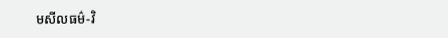មសីលធម៌-វិ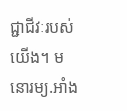ជ្ជាជីវៈរបស់យើង។ មនោរម្យ.អាំង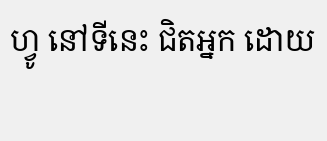ហ្វូ នៅទីនេះ ជិតអ្នក ដោយ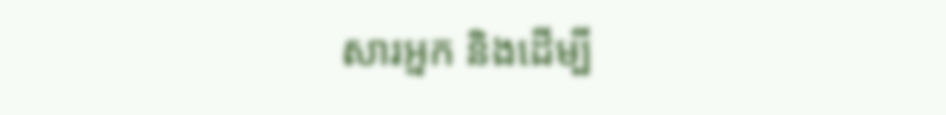សារអ្នក និងដើម្បី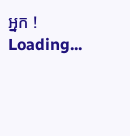អ្នក !
Loading...